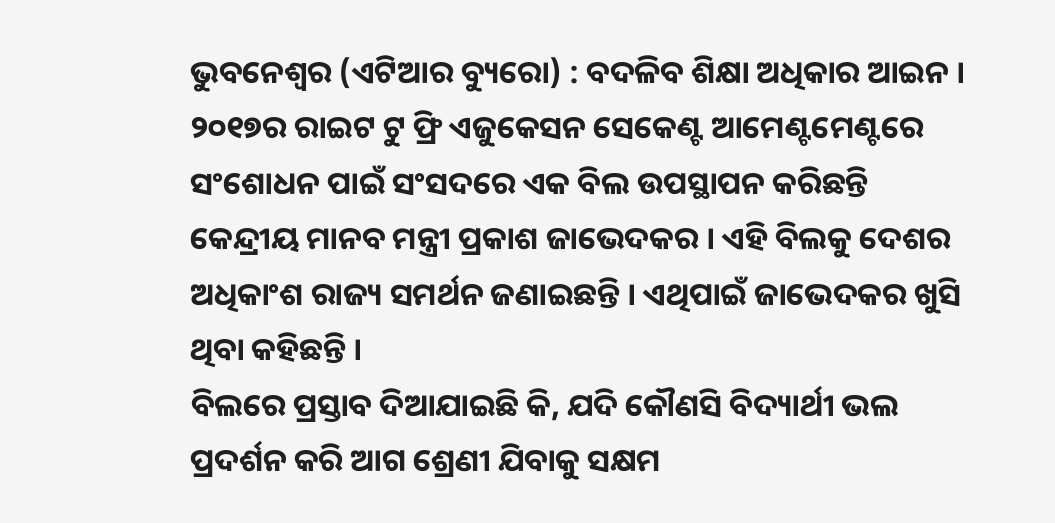ଭୁବନେଶ୍ୱର (ଏଟିଆର ବ୍ୟୁରୋ) : ବଦଳିବ ଶିକ୍ଷା ଅଧିକାର ଆଇନ । ୨୦୧୭ର ରାଇଟ ଟୁ ଫ୍ରି ଏଜୁକେସନ ସେକେଣ୍ଟ ଆମେଣ୍ଟମେଣ୍ଟରେ ସଂଶୋଧନ ପାଇଁ ସଂସଦରେ ଏକ ବିଲ ଉପସ୍ଥାପନ କରିଛନ୍ତି କେନ୍ଦ୍ରୀୟ ମାନବ ମନ୍ତ୍ରୀ ପ୍ରକାଶ ଜାଭେଦକର । ଏହି ବିଲକୁ ଦେଶର ଅଧିକାଂଶ ରାଜ୍ୟ ସମର୍ଥନ ଜଣାଇଛନ୍ତି । ଏଥିପାଇଁ ଜାଭେଦକର ଖୁସି ଥିବା କହିଛନ୍ତି ।
ବିଲରେ ପ୍ରସ୍ତାବ ଦିଆଯାଇଛି କି, ଯଦି କୌଣସି ବିଦ୍ୟାର୍ଥୀ ଭଲ ପ୍ରଦର୍ଶନ କରି ଆଗ ଶ୍ରେଣୀ ଯିବାକୁ ସକ୍ଷମ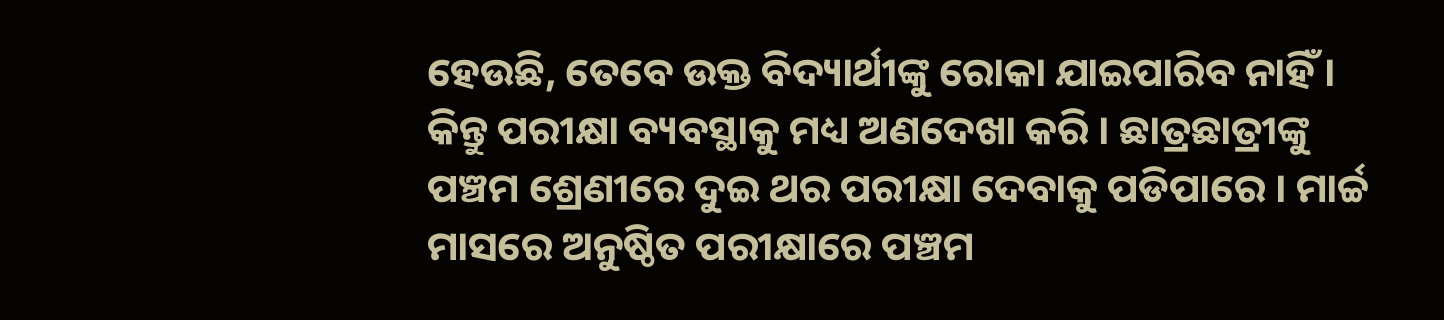ହେଉଛି, ତେବେ ଉକ୍ତ ବିଦ୍ୟାର୍ଥୀଙ୍କୁ ରୋକା ଯାଇପାରିବ ନାହିଁ । କିନ୍ତୁ ପରୀକ୍ଷା ବ୍ୟବସ୍ଥାକୁ ମଧ୍ୟ ଅଣଦେଖା କରି । ଛାତ୍ରଛାତ୍ରୀଙ୍କୁ ପଞ୍ଚମ ଶ୍ରେଣୀରେ ଦୁଇ ଥର ପରୀକ୍ଷା ଦେବାକୁ ପଡିପାରେ । ମାର୍ଚ୍ଚ ମାସରେ ଅନୁଷ୍ଠିତ ପରୀକ୍ଷାରେ ପଞ୍ଚମ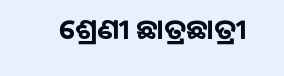ଶ୍ରେଣୀ ଛାତ୍ରଛାତ୍ରୀ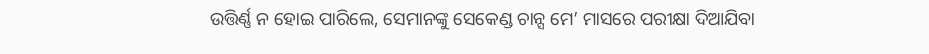ଉତ୍ତିର୍ଣ୍ଣ ନ ହୋଇ ପାରିଲେ, ସେମାନଙ୍କୁ ସେକେଣ୍ଡ ଚାନ୍ସ ମେ’ ମାସରେ ପରୀକ୍ଷା ଦିଆଯିବା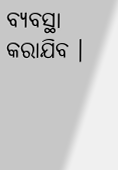ବ୍ୟବସ୍ଥା କରାଯିବ ।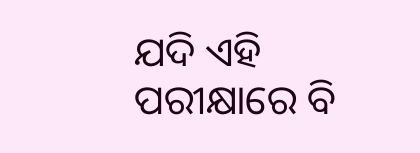ଯଦି ଏହି ପରୀକ୍ଷାରେ ବି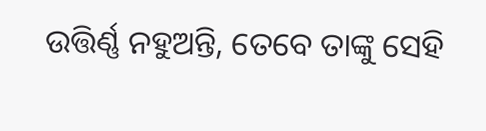ଉତ୍ତିର୍ଣ୍ଣ ନହୁଅନ୍ତି, ତେବେ ତାଙ୍କୁ ସେହି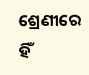ଶ୍ରେଣୀରେ ହିଁ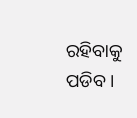ରହିବାକୁ ପଡିବ ।